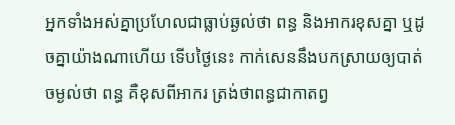អ្នកទាំងអស់គ្នាប្រហែលជាធ្លាប់ឆ្ងល់ថា ពន្ធ និងអាករខុសគ្នា ឬដូចគ្នាយ៉ាងណាហើយ ទើបថ្ងៃនេះ កាក់សេននឹងបកស្រាយឲ្យបាត់ចម្ងល់ថា ពន្ធ គឺខុសពីអាករ ត្រង់ថាពន្ធជាកាតព្វ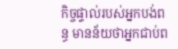កិច្ចផ្ទាល់របស់អ្នកបង់ពន្ធ មានន័យថាអ្នកជាប់ព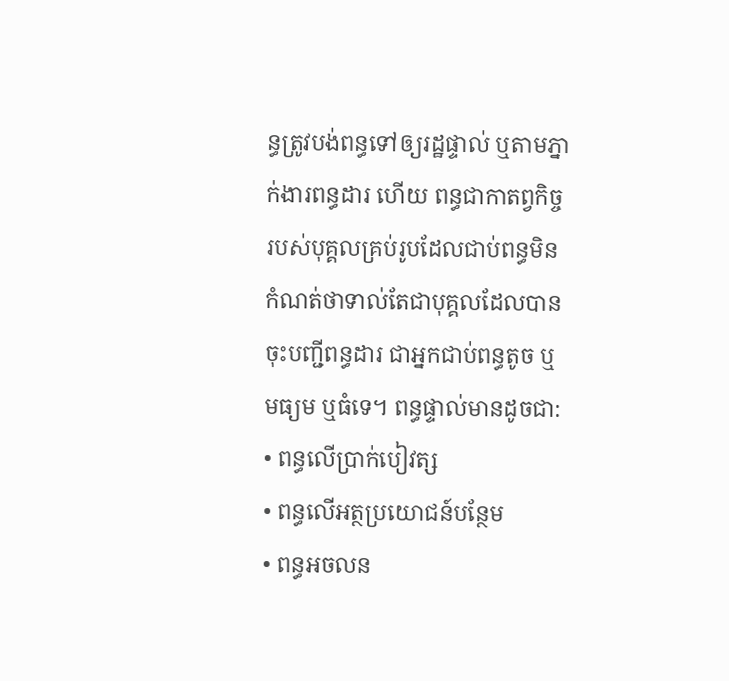ន្ធត្រូវបង់ពន្ធទៅឲ្យរដ្ឋផ្ទាល់ ឬតាមភ្នាក់ងារពន្ធដារ ហើយ ពន្ធជាកាតព្វកិច្ចរបស់បុគ្គលគ្រប់រូបដែលជាប់ពន្ធមិនកំណត់ថាទាល់តែជាបុគ្គលដែលបានចុះបញ្ជីពន្ធដារ ជាអ្នកជាប់ពន្ធតូច ឬមធ្យម ឬធំទេ។ ពន្ធផ្ទាល់មានដូចជា:
• ពន្ធលើប្រាក់បៀវត្ស
• ពន្ធលើអត្ថប្រយោជន៍បន្ថែម
• ពន្ធអចលន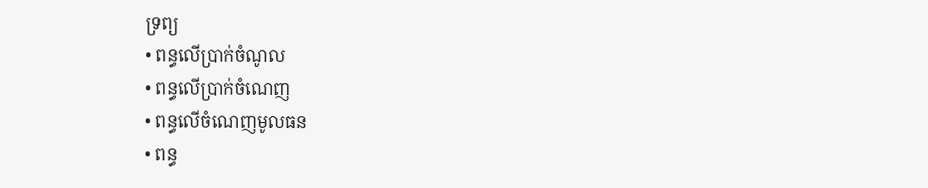ទ្រព្យ
• ពន្ធលើប្រាក់ចំណូល
• ពន្ធលើប្រាក់ចំណេញ
• ពន្ធលើចំណេញមូលធន
• ពន្ធ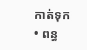កាត់ទុក
• ពន្ធ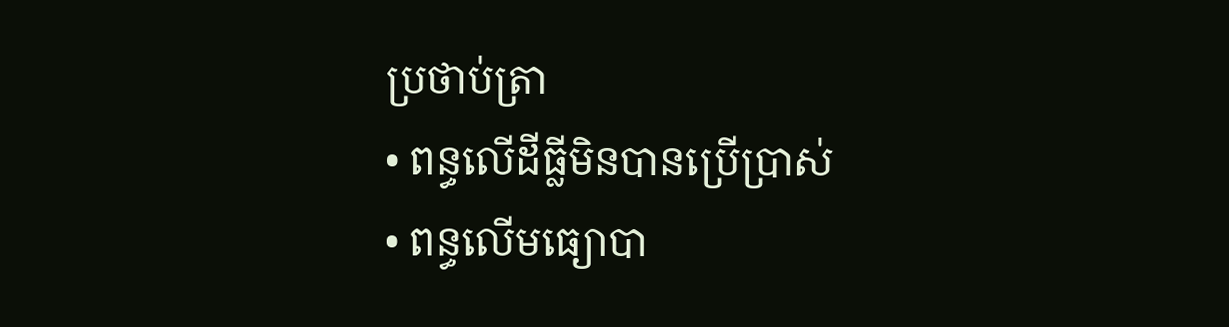ប្រថាប់ត្រា
• ពន្ធលើដីធ្លីមិនបានប្រើប្រាស់
• ពន្ធលើមធ្យោបា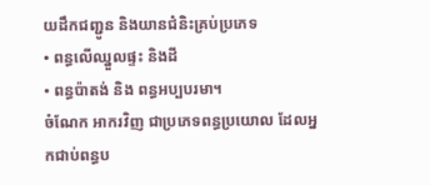យដឹកជញ្ជូន និងយានជំនិះគ្រប់ប្រភេទ
• ពន្ធលើឈ្នួលផ្ទះ និងដី
• ពន្ធប៉ាតង់ និង ពន្ធអប្បបរមា។
ចំណែក អាករវិញ ជាប្រភេទពន្ធប្រយោល ដែលអ្នកជាប់ពន្ធប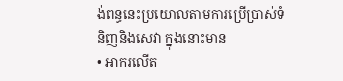ង់ពន្ធនេះប្រយោលតាមការប្រើប្រាស់ទំនិញនិងសេវា ក្នុងនោះមាន
• អាករលើត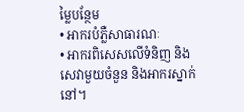ម្លៃបន្ថែម
• អាករបំភ្លឺសាធារណៈ
• អាករពិសេសលើទំនិញ និងសេវាមួយចំនួន និងអាករស្នាក់នៅ។